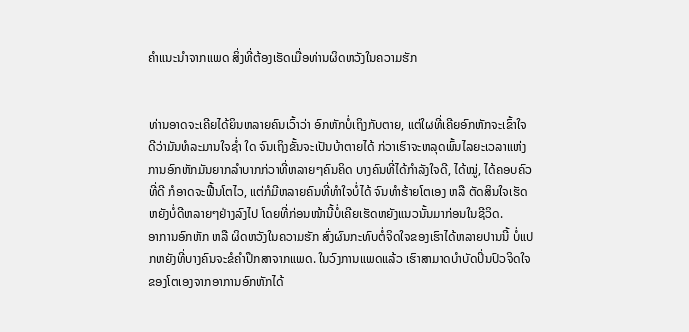ຄຳແນະນຳຈາກແພດ ສິ່ງທີ່ຕ້ອງເຮັດເມື່ອທ່ານຜິດຫວັງໃນຄວາມຮັກ


ທ່ານອາດຈະເຄີຍໄດ້ຍິນຫລາຍຄົນເວົ້າວ່າ ອົກຫັກບໍ່ເຖິງກັບຕາຍ, ແຕ່ໃຜທີ່ເຄີຍອົກຫັກຈະເຂົ້າໃຈດີວ່າມັນທໍລະມານໃຈຊໍ່າ ໃດ ຈົນເຖິງຂັ້ນຈະເປັນບ້າຕາຍໄດ້ ກ່ວາເຮົາຈະຫລຸດພົ້ນໄລຍະເວລາແຫ່ງການອົກຫັກມັນຍາກລຳບາກກ່ວາທີ່ຫລາຍໆຄົນຄິດ ບາງຄົນທີ່ໄດ້ກຳລັງໃຈດີ, ໄດ້ໝູ່, ໄດ້ຄອບຄົວທີ່ດີ ກໍອາດຈະຟື້ນໂຕໄວ, ແຕ່ກໍມີຫລາຍຄົນທີ່ທຳໃຈບໍ່ໄດ້ ຈົນທຳຮ້າຍໂຕເອງ ຫລື ຕັດສິນໃຈເຮັດຫຍັງບໍ່ດີຫລາຍໆຢ່າງລົງໄປ ໂດຍທີ່ກ່ອນໜ້ານີ້ບໍ່ເຄີຍເຮັດຫຍັງແນວນັ້ນມາກ່ອນໃນຊີວິດ.
ອາການອົກຫັກ ຫລື ຜິດຫວັງໃນຄວາມຮັກ ສົ່ງຜົນກະທົບຕໍ່ຈິດໃຈຂອງເຮົາໄດ້ຫລາຍປານນີ້ ບໍ່ແປກຫຍັງທີ່ບາງຄົນຈະຂໍຄຳປຶກສາຈາກແພດ. ໃນວົງການແພດແລ້ວ ເຮົາສາມາດບຳບັດປິ່ນປົວຈິດໃຈຂອງໂຕເອງຈາກອາການອົກຫັກໄດ້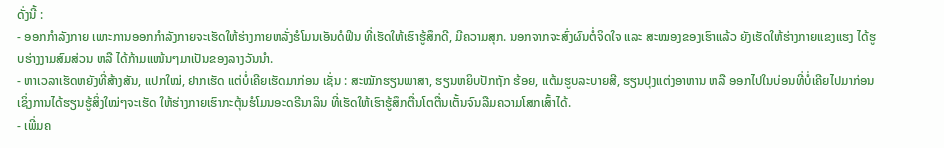ດັ່ງນີ້ :
- ອອກກຳລັງກາຍ ເພາະການອອກກຳລັງກາຍຈະເຮັດໃຫ້ຮ່າງກາຍຫລັ່ງຮໍໂມນເອັນດໍຟິນ ທີ່ເຮັດໃຫ້ເຮົາຮູ້ສຶກດີ, ມີຄວາມສຸກ. ນອກຈາກຈະສົ່ງຜົນຕໍ່ຈິດໃຈ ແລະ ສະໝອງຂອງເຮົາແລ້ວ ຍັງເຮັດໃຫ້ຮ່າງກາຍແຂງແຮງ ໄດ້ຮູບຮ່າງງາມສົມສ່ວນ ຫລື ໄດ້ກ້າມແໜ້ນໆມາເປັນຂອງລາງວັນນຳ.
- ຫາເວລາເຮັດຫຍັງທີ່ສ້າງສັນ, ແປກໃໝ່, ຢາກເຮັດ ແຕ່ບໍ່ເຄີຍເຮັດມາກ່ອນ ເຊັ່ນ : ສະໝັກຮຽນພາສາ, ຮຽນຫຍິບປັກຖັກ ຮ້ອຍ, ແຕ້ມຮູບລະບາຍສີ, ຮຽນປຸງແຕ່ງອາຫານ ຫລື ອອກໄປໃນບ່ອນທີ່ບໍ່ເຄີຍໄປມາກ່ອນ ເຊິ່ງການໄດ້ຮຽນຮູ້ສິ່ງໃໝ່ໆຈະເຮັດ ໃຫ້ຮ່າງກາຍເຮົາກະຕຸ້ນຮໍໂມນອະດຣີນາລິນ ທີ່ເຮັດໃຫ້ເຮົາຮູ້ສຶກຕື່ນໂຕຕື່ນເຕັ້ນຈົນລືມຄວາມໂສກເສົ້າໄດ້.
- ເພີ່ມຄ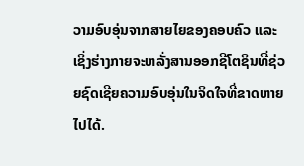ວາມອົບອຸ່ນຈາກສາຍໄຍຂອງຄອບຄົວ ແລະ ເຊິ່ງຮ່າງກາຍຈະຫລັ່ງສານອອກຊີໂຕຊິນທີ່ຊ່ວຍຊົດເຊີຍຄວາມອົບອຸ່ນໃນຈິດໃຈທີ່ຂາດຫາຍໄປໄດ້.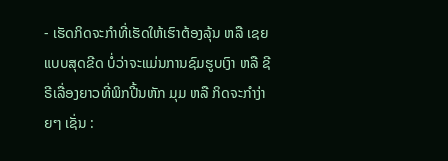- ເຮັດກິດຈະກຳທີ່ເຮັດໃຫ້ເຮົາຕ້ອງລຸ້ນ ຫລື ເຊຍແບບສຸດຂີດ ບໍ່ວ່າຈະແມ່ນການຊົມຮູບເງົາ ຫລື ຊີຣີເລື່ອງຍາວທີ່ພິກປີ້ນຫັກ ມຸມ ຫລື ກິດຈະກຳງ່າຍໆ ເຊັ່ນ :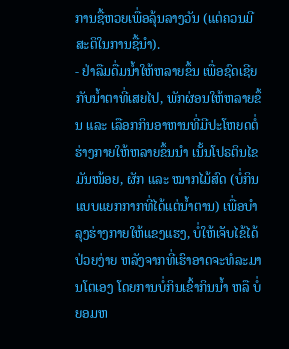ການຊື້ຫວຍເພື່ອລຸ້ນລາງວັນ (ແຕ່ຄວນມີສະຕິໃນການຊື້ນຳ).
- ຢ່າລືມດື່ມນ້ຳໃຫ້ຫລາຍຂຶ້ນ ເພື່ອຊົດເຊີຍກັບນ້ຳຕາທີ່ເສຍໄປ, ພັກຜ່ອນໃຫ້ຫລາຍຂຶ້ນ ແລະ ເລືອກກິນອາຫານທີ່ມີປະໂຫຍດຕໍ່ ຮ່າງກາຍໃຫ້ຫລາຍຂຶ້ນນຳ ເນັ້ນໂປຣຕິນໄຂມັນໜ້ອຍ, ຜັກ ແລະ ໝາກໄມ້ສົດ (ບໍ່ກິນແບບແຍກກາກທີ່ໄດ້ແຕ່ນ້ຳຕານ) ເພື່ອບຳລຸງຮ່າງກາຍໃຫ້ແຂງແຮງ, ບໍ່ໃຫ້ເຈັບໄຂ້ໄດ້ປ່ວຍງ່າຍ ຫລັງຈາກທີ່ເຮົາອາດຈະທໍລະມານໂຕເອງ ໂດຍການບໍ່ກິນເຂົ້າກິນນ້ຳ ຫລື ບໍ່ຍອມຫ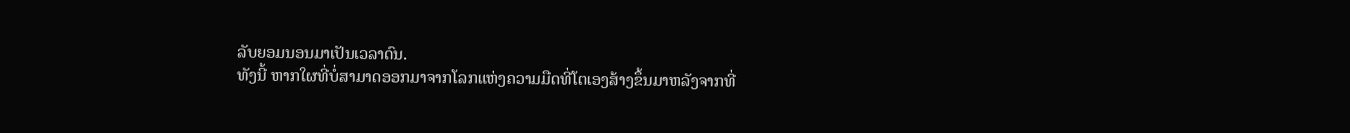ລັບຍອມນອນມາເປັນເວລາດົນ.
ທັງນີ້ ຫາກໃຜທີ່ບໍ່ສາມາດອອກມາຈາກໂລກແຫ່ງຄວາມມືດທີ່ໂຕເອງສ້າງຂຶ້ນມາຫລັງຈາກທີ່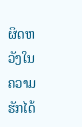ຜິດຫວັງໃນຄວາມຮັກໄດ້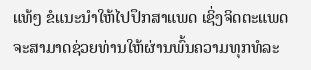ແທ້ໆ ຂໍແນະນຳໃຫ້ໄປປຶກສາແພດ ເຊິ່ງຈິດຕະແພດຈະສາມາດຊ່ວຍທ່ານໃຫ້ຜ່ານພົ້ນຄວາມທຸກທໍລະ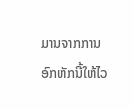ມານຈາກການອົກຫັກນີ້ໃຫ້ໄວ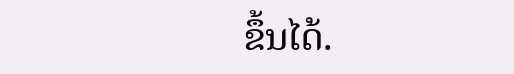ຂຶ້ນໄດ້.